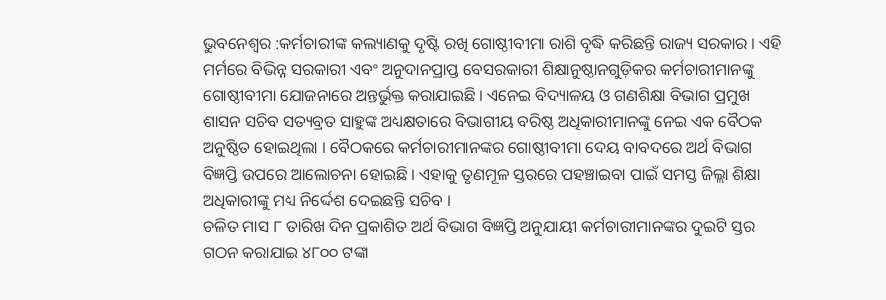ଭୁବନେଶ୍ବର :କର୍ମଚାରୀଙ୍କ କଲ୍ୟାଣକୁ ଦୃଷ୍ଟି ରଖି ଗୋଷ୍ଠୀବୀମା ରାଶି ବୃଦ୍ଧି କରିଛନ୍ତି ରାଜ୍ୟ ସରକାର । ଏହି ମର୍ମରେ ବିଭିନ୍ନ ସରକାରୀ ଏବଂ ଅନୁଦାନପ୍ରାପ୍ତ ବେସରକାରୀ ଶିକ୍ଷାନୁଷ୍ଠାନଗୁଡ଼ିକର କର୍ମଚାରୀମାନଙ୍କୁ ଗୋଷ୍ଠୀବୀମା ଯୋଜନାରେ ଅନ୍ତର୍ଭୁକ୍ତ କରାଯାଇଛି । ଏନେଇ ବିଦ୍ୟାଳୟ ଓ ଗଣଶିକ୍ଷା ବିଭାଗ ପ୍ରମୁଖ ଶାସନ ସଚିବ ସତ୍ୟବ୍ରତ ସାହୁଙ୍କ ଅଧ୍ୟକ୍ଷତାରେ ବିଭାଗୀୟ ବରିଷ୍ଠ ଅଧିକାରୀମାନଙ୍କୁ ନେଇ ଏକ ବୈଠକ ଅନୁଷ୍ଠିତ ହୋଇଥିଲା । ବୈଠକରେ କର୍ମଚାରୀମାନଙ୍କର ଗୋଷ୍ଠୀବୀମା ଦେୟ ବାବଦରେ ଅର୍ଥ ବିଭାଗ ବିଜ୍ଞପ୍ତି ଉପରେ ଆଲୋଚନା ହୋଇଛି । ଏହାକୁ ତୃଣମୂଳ ସ୍ତରରେ ପହଞ୍ଚାଇବା ପାଇଁ ସମସ୍ତ ଜିଲ୍ଲା ଶିକ୍ଷା ଅଧିକାରୀଙ୍କୁ ମଧ୍ୟ ନିର୍ଦ୍ଦେଶ ଦେଇଛନ୍ତି ସଚିବ ।
ଚଳିତ ମାସ ୮ ତାରିଖ ଦିନ ପ୍ରକାଶିତ ଅର୍ଥ ବିଭାଗ ବିଜ୍ଞପ୍ତି ଅନୁଯାୟୀ କର୍ମଚାରୀମାନଙ୍କର ଦୁଇଟି ସ୍ତର ଗଠନ କରାଯାଇ ୪୮୦୦ ଟଙ୍କା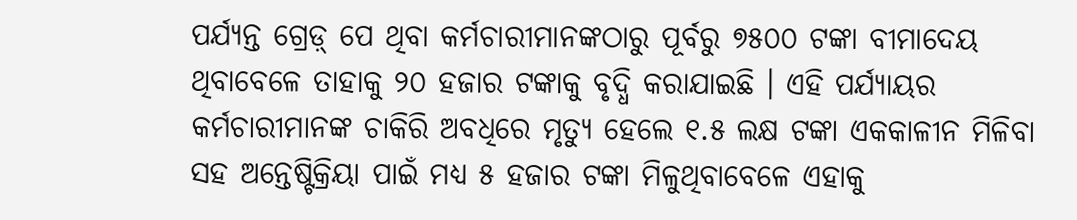ପର୍ଯ୍ୟନ୍ତ ଗ୍ରେଡ଼୍ ପେ ଥିବା କର୍ମଚାରୀମାନଙ୍କଠାରୁ ପୂର୍ବରୁ ୭୫୦୦ ଟଙ୍କା ବୀମାଦେୟ ଥିବାବେଳେ ତାହାକୁ ୨୦ ହଜାର ଟଙ୍କାକୁ ବୃଦ୍ଧି କରାଯାଇଛି । ଏହି ପର୍ଯ୍ୟାୟର କର୍ମଚାରୀମାନଙ୍କ ଚାକିରି ଅବଧିରେ ମୃତ୍ୟୁ ହେଲେ ୧.୫ ଲକ୍ଷ ଟଙ୍କା ଏକକାଳୀନ ମିଳିବା ସହ ଅନ୍ତେଷ୍ଟିକ୍ରିୟା ପାଇଁ ମଧ୍ୟ ୫ ହଜାର ଟଙ୍କା ମିଳୁଥିବାବେଳେ ଏହାକୁ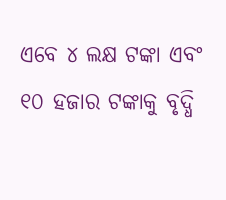ଏବେ ୪ ଲକ୍ଷ ଟଙ୍କା ଏବଂ ୧୦ ହଜାର ଟଙ୍କାକୁ ବୃଦ୍ଧି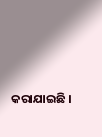କରାଯାଇଛି ।